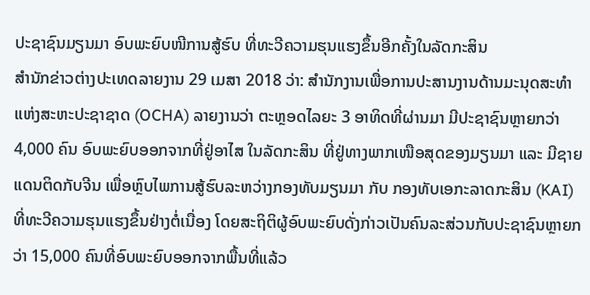ປະຊາຊົນມຽນມາ ອົບພະຍົບໜີການສູ້ຮົບ ທີ່ທະວີຄວາມຮຸນແຮງຂຶ້ນອີກຄັ້ງໃນລັດກະສິນ
ສຳນັກຂ່າວຕ່າງປະເທດລາຍງານ 29 ເມສາ 2018 ວ່າ: ສຳນັກງານເພື່ອການປະສານງານດ້ານມະນຸດສະທຳແຫ່ງສະຫະປະຊາຊາດ (OCHA) ລາຍງານວ່າ ຕະຫຼອດໄລຍະ 3 ອາທິດທີ່ຜ່ານມາ ມີປະຊາຊົນຫຼາຍກວ່າ 4,000 ຄົນ ອົບພະຍົບອອກຈາກທີ່ຢູ່ອາໄສ ໃນລັດກະສິນ ທີ່ຢູ່ທາງພາກເໜືອສຸດຂອງມຽນມາ ແລະ ມີຊາຍແດນຕິດກັບຈີນ ເພື່ອຫຼົບໄພການສູ້ຮົບລະຫວ່າງກອງທັບມຽນມາ ກັບ ກອງທັບເອກະລາດກະສິນ (KAI) ທີ່ທະວີຄວາມຮຸນແຮງຂຶ້ນຢ່າງຕໍ່ເນື່ອງ ໂດຍສະຖິຕິຜູ້ອົບພະຍົບດັ່ງກ່າວເປັນຄົນລະສ່ວນກັບປະຊາຊົນຫຼາຍກວ່າ 15,000 ຄົນທີ່ອົບພະຍົບອອກຈາກພື້ນທີ່ແລ້ວ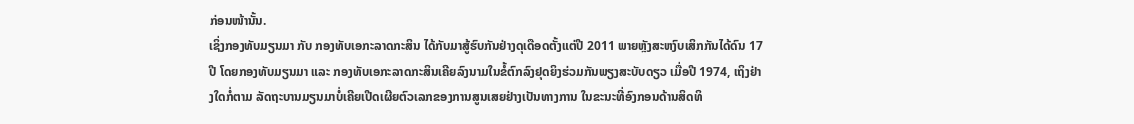ກ່ອນໜ້ານັ້ນ.
ເຊິ່ງກອງທັບມຽນມາ ກັບ ກອງທັບເອກະລາດກະສິນ ໄດ້ກັບມາສູ້ຮົບກັນຢ່າງດຸເດືອດຕັ້ງແຕ່ປີ 2011 ພາຍຫຼັງສະຫງົບເສິກກັນໄດ້ດົນ 17 ປີ ໂດຍກອງທັບມຽນມາ ແລະ ກອງທັບເອກະລາດກະສິນເຄີຍລົງນາມໃນຂໍ້ຕົກລົງຢຸດຍິງຮ່ວມກັນພຽງສະບັບດຽວ ເມື່ອປີ 1974, ເຖິງຢ່າງໃດກໍ່ຕາມ ລັດຖະບານມຽນມາບໍ່ເຄີຍເປີດເຜີຍຕົວເລກຂອງການສູນເສຍຢ່າງເປັນທາງການ ໃນຂະນະທີ່ອົງກອນດ້ານສິດທິ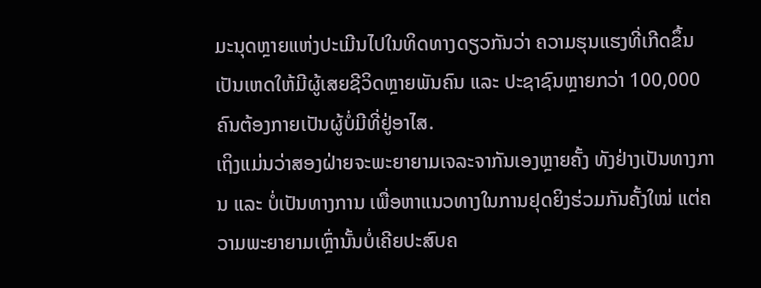ມະນຸດຫຼາຍແຫ່ງປະເມີນໄປໃນທິດທາງດຽວກັນວ່າ ຄວາມຮຸນແຮງທີ່ເກີດຂຶ້ນເປັນເຫດໃຫ້ມີຜູ້ເສຍຊີວິດຫຼາຍພັນຄົນ ແລະ ປະຊາຊົນຫຼາຍກວ່າ 100,000 ຄົນຕ້ອງກາຍເປັນຜູ້ບໍ່ມີທີ່ຢູ່ອາໄສ.
ເຖິງແມ່ນວ່າສອງຝ່າຍຈະພະຍາຍາມເຈລະຈາກັນເອງຫຼາຍຄັ້ງ ທັງຢ່າງເປັນທາງການ ແລະ ບໍ່ເປັນທາງການ ເພື່ອຫາແນວທາງໃນການຢຸດຍິງຮ່ວມກັນຄັ້ງໃໝ່ ແຕ່ຄວາມພະຍາຍາມເຫຼົ່ານັ້ນບໍ່ເຄີຍປະສົບຄ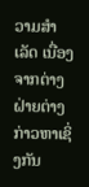ວາມສຳເລັດ ເນື່ອງຈາກຕ່າງຝ່າຍຕ່າງກ່າວຫາເຊິ່ງກັນ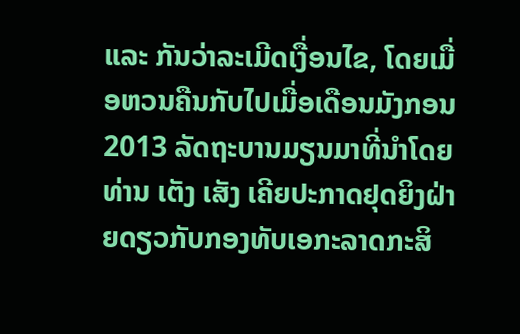ແລະ ກັນວ່າລະເມີດເງື່ອນໄຂ, ໂດຍເມື່ອຫວນຄືນກັບໄປເມື່ອເດືອນມັງກອນ 2013 ລັດຖະບານມຽນມາທີ່ນຳໂດຍ ທ່ານ ເຕັງ ເສັງ ເຄີຍປະກາດຢຸດຍິງຝ່າຍດຽວກັບກອງທັບເອກະລາດກະສິ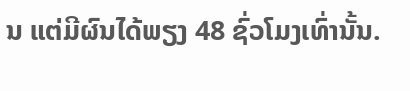ນ ແຕ່ມີຜົນໄດ້ພຽງ 48 ຊົ່ວໂມງເທົ່ານັ້ນ.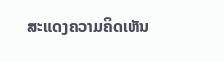ສະແດງຄວາມຄິດເຫັນ